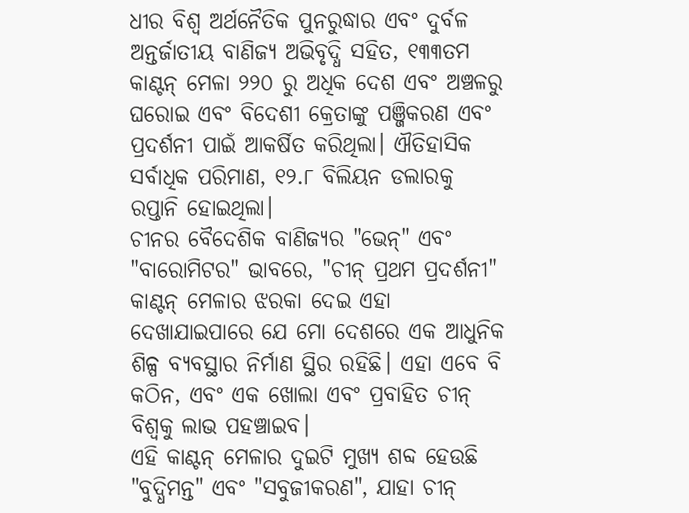ଧୀର ବିଶ୍ୱ ଅର୍ଥନୈତିକ ପୁନରୁଦ୍ଧାର ଏବଂ ଦୁର୍ବଳ ଅନ୍ତର୍ଜାତୀୟ ବାଣିଜ୍ୟ ଅଭିବୃଦ୍ଧି ସହିତ, ୧୩୩ତମ କାଣ୍ଟନ୍ ମେଳା ୨୨୦ ରୁ ଅଧିକ ଦେଶ ଏବଂ ଅଞ୍ଚଳରୁ ଘରୋଇ ଏବଂ ବିଦେଶୀ କ୍ରେତାଙ୍କୁ ପଞ୍ଜିକରଣ ଏବଂ ପ୍ରଦର୍ଶନୀ ପାଇଁ ଆକର୍ଷିତ କରିଥିଲା। ଐତିହାସିକ ସର୍ବାଧିକ ପରିମାଣ, ୧୨.୮ ବିଲିୟନ ଡଲାରକୁ ରପ୍ତାନି ହୋଇଥିଲା।
ଚୀନର ବୈଦେଶିକ ବାଣିଜ୍ୟର "ଭେନ୍" ଏବଂ "ବାରୋମିଟର" ଭାବରେ, "ଚୀନ୍ ପ୍ରଥମ ପ୍ରଦର୍ଶନୀ" କାଣ୍ଟନ୍ ମେଳାର ଝରକା ଦେଇ ଏହା ଦେଖାଯାଇପାରେ ଯେ ମୋ ଦେଶରେ ଏକ ଆଧୁନିକ ଶିଳ୍ପ ବ୍ୟବସ୍ଥାର ନିର୍ମାଣ ସ୍ଥିର ରହିଛି। ଏହା ଏବେ ବି କଠିନ, ଏବଂ ଏକ ଖୋଲା ଏବଂ ପ୍ରବାହିତ ଚୀନ୍ ବିଶ୍ୱକୁ ଲାଭ ପହଞ୍ଚାଇବ।
ଏହି କାଣ୍ଟନ୍ ମେଳାର ଦୁଇଟି ମୁଖ୍ୟ ଶବ୍ଦ ହେଉଛି "ବୁଦ୍ଧିମନ୍ତ" ଏବଂ "ସବୁଜୀକରଣ", ଯାହା ଚୀନ୍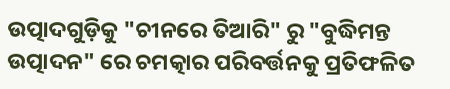ଉତ୍ପାଦଗୁଡ଼ିକୁ "ଚୀନରେ ତିଆରି" ରୁ "ବୁଦ୍ଧିମନ୍ତ ଉତ୍ପାଦନ" ରେ ଚମତ୍କାର ପରିବର୍ତ୍ତନକୁ ପ୍ରତିଫଳିତ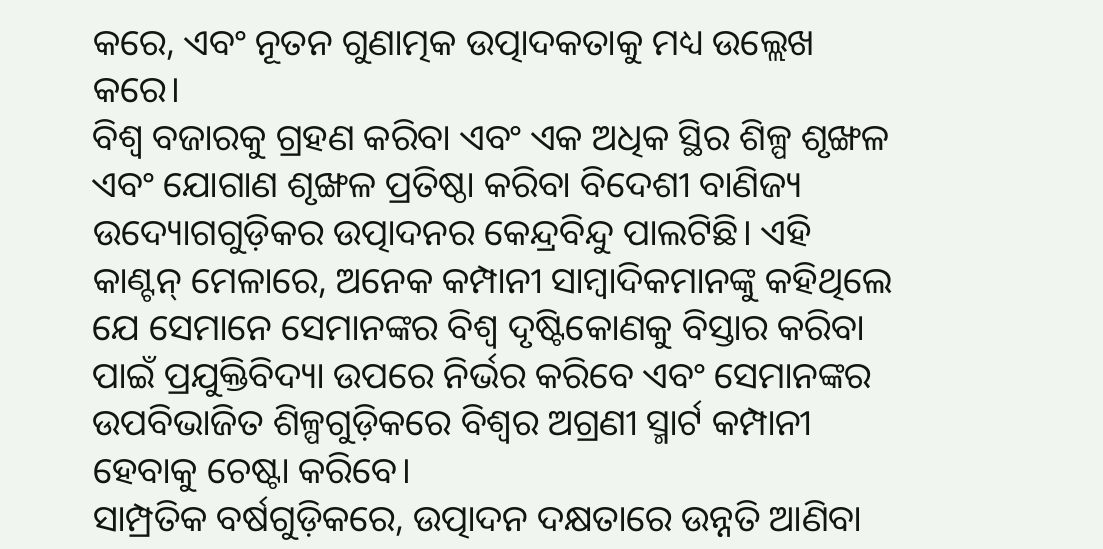କରେ, ଏବଂ ନୂତନ ଗୁଣାତ୍ମକ ଉତ୍ପାଦକତାକୁ ମଧ୍ୟ ଉଲ୍ଲେଖ କରେ।
ବିଶ୍ୱ ବଜାରକୁ ଗ୍ରହଣ କରିବା ଏବଂ ଏକ ଅଧିକ ସ୍ଥିର ଶିଳ୍ପ ଶୃଙ୍ଖଳ ଏବଂ ଯୋଗାଣ ଶୃଙ୍ଖଳ ପ୍ରତିଷ୍ଠା କରିବା ବିଦେଶୀ ବାଣିଜ୍ୟ ଉଦ୍ୟୋଗଗୁଡ଼ିକର ଉତ୍ପାଦନର କେନ୍ଦ୍ରବିନ୍ଦୁ ପାଲଟିଛି। ଏହି କାଣ୍ଟନ୍ ମେଳାରେ, ଅନେକ କମ୍ପାନୀ ସାମ୍ବାଦିକମାନଙ୍କୁ କହିଥିଲେ ଯେ ସେମାନେ ସେମାନଙ୍କର ବିଶ୍ୱ ଦୃଷ୍ଟିକୋଣକୁ ବିସ୍ତାର କରିବା ପାଇଁ ପ୍ରଯୁକ୍ତିବିଦ୍ୟା ଉପରେ ନିର୍ଭର କରିବେ ଏବଂ ସେମାନଙ୍କର ଉପବିଭାଜିତ ଶିଳ୍ପଗୁଡ଼ିକରେ ବିଶ୍ୱର ଅଗ୍ରଣୀ ସ୍ମାର୍ଟ କମ୍ପାନୀ ହେବାକୁ ଚେଷ୍ଟା କରିବେ।
ସାମ୍ପ୍ରତିକ ବର୍ଷଗୁଡ଼ିକରେ, ଉତ୍ପାଦନ ଦକ୍ଷତାରେ ଉନ୍ନତି ଆଣିବା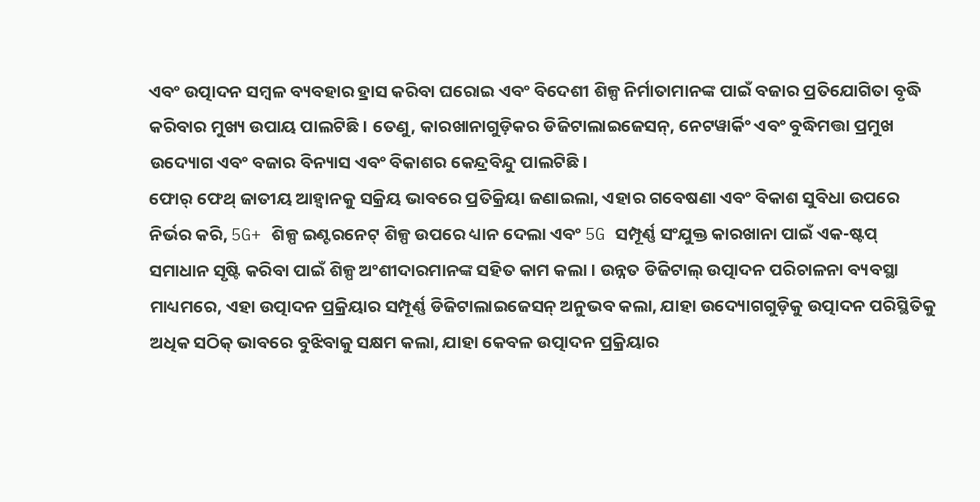ଏବଂ ଉତ୍ପାଦନ ସମ୍ବଳ ବ୍ୟବହାର ହ୍ରାସ କରିବା ଘରୋଇ ଏବଂ ବିଦେଶୀ ଶିଳ୍ପ ନିର୍ମାତାମାନଙ୍କ ପାଇଁ ବଜାର ପ୍ରତିଯୋଗିତା ବୃଦ୍ଧି କରିବାର ମୁଖ୍ୟ ଉପାୟ ପାଲଟିଛି। ତେଣୁ, କାରଖାନାଗୁଡ଼ିକର ଡିଜିଟାଲାଇଜେସନ୍, ନେଟୱାର୍କିଂ ଏବଂ ବୁଦ୍ଧିମତ୍ତା ପ୍ରମୁଖ ଉଦ୍ୟୋଗ ଏବଂ ବଜାର ବିନ୍ୟାସ ଏବଂ ବିକାଶର କେନ୍ଦ୍ରବିନ୍ଦୁ ପାଲଟିଛି।
ଫୋର୍ ଫେଥ୍ ଜାତୀୟ ଆହ୍ୱାନକୁ ସକ୍ରିୟ ଭାବରେ ପ୍ରତିକ୍ରିୟା ଜଣାଇଲା, ଏହାର ଗବେଷଣା ଏବଂ ବିକାଶ ସୁବିଧା ଉପରେ ନିର୍ଭର କରି, 5G+ ଶିଳ୍ପ ଇଣ୍ଟରନେଟ୍ ଶିଳ୍ପ ଉପରେ ଧ୍ୟାନ ଦେଲା ଏବଂ 5G ସମ୍ପୂର୍ଣ୍ଣ ସଂଯୁକ୍ତ କାରଖାନା ପାଇଁ ଏକ-ଷ୍ଟପ୍ ସମାଧାନ ସୃଷ୍ଟି କରିବା ପାଇଁ ଶିଳ୍ପ ଅଂଶୀଦାରମାନଙ୍କ ସହିତ କାମ କଲା। ଉନ୍ନତ ଡିଜିଟାଲ୍ ଉତ୍ପାଦନ ପରିଚାଳନା ବ୍ୟବସ୍ଥା ମାଧ୍ୟମରେ, ଏହା ଉତ୍ପାଦନ ପ୍ରକ୍ରିୟାର ସମ୍ପୂର୍ଣ୍ଣ ଡିଜିଟାଲାଇଜେସନ୍ ଅନୁଭବ କଲା, ଯାହା ଉଦ୍ୟୋଗଗୁଡ଼ିକୁ ଉତ୍ପାଦନ ପରିସ୍ଥିତିକୁ ଅଧିକ ସଠିକ୍ ଭାବରେ ବୁଝିବାକୁ ସକ୍ଷମ କଲା, ଯାହା କେବଳ ଉତ୍ପାଦନ ପ୍ରକ୍ରିୟାର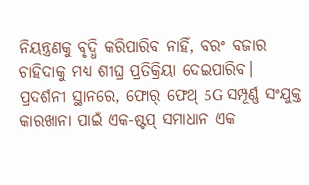ନିୟନ୍ତ୍ରଣକୁ ବୃଦ୍ଧି କରିପାରିବ ନାହିଁ, ବରଂ ବଜାର ଚାହିଦାକୁ ମଧ୍ୟ ଶୀଘ୍ର ପ୍ରତିକ୍ରିୟା ଦେଇପାରିବ।
ପ୍ରଦର୍ଶନୀ ସ୍ଥାନରେ, ଫୋର୍ ଫେଥ୍ 5G ସମ୍ପୂର୍ଣ୍ଣ ସଂଯୁକ୍ତ କାରଖାନା ପାଇଁ ଏକ-ଷ୍ଟପ୍ ସମାଧାନ ଏକ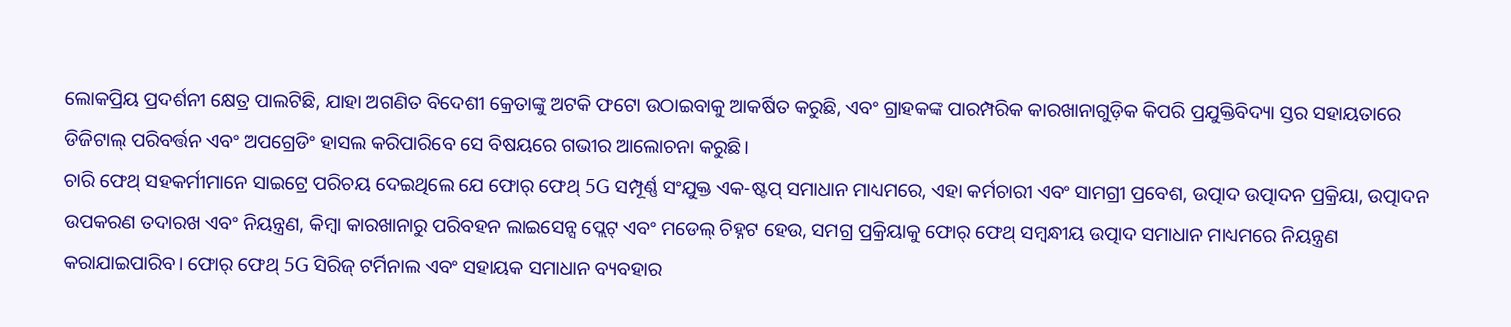ଲୋକପ୍ରିୟ ପ୍ରଦର୍ଶନୀ କ୍ଷେତ୍ର ପାଲଟିଛି, ଯାହା ଅଗଣିତ ବିଦେଶୀ କ୍ରେତାଙ୍କୁ ଅଟକି ଫଟୋ ଉଠାଇବାକୁ ଆକର୍ଷିତ କରୁଛି, ଏବଂ ଗ୍ରାହକଙ୍କ ପାରମ୍ପରିକ କାରଖାନାଗୁଡ଼ିକ କିପରି ପ୍ରଯୁକ୍ତିବିଦ୍ୟା ସ୍ତର ସହାୟତାରେ ଡିଜିଟାଲ୍ ପରିବର୍ତ୍ତନ ଏବଂ ଅପଗ୍ରେଡିଂ ହାସଲ କରିପାରିବେ ସେ ବିଷୟରେ ଗଭୀର ଆଲୋଚନା କରୁଛି।
ଚାରି ଫେଥ୍ ସହକର୍ମୀମାନେ ସାଇଟ୍ରେ ପରିଚୟ ଦେଇଥିଲେ ଯେ ଫୋର୍ ଫେଥ୍ 5G ସମ୍ପୂର୍ଣ୍ଣ ସଂଯୁକ୍ତ ଏକ-ଷ୍ଟପ୍ ସମାଧାନ ମାଧ୍ୟମରେ, ଏହା କର୍ମଚାରୀ ଏବଂ ସାମଗ୍ରୀ ପ୍ରବେଶ, ଉତ୍ପାଦ ଉତ୍ପାଦନ ପ୍ରକ୍ରିୟା, ଉତ୍ପାଦନ ଉପକରଣ ତଦାରଖ ଏବଂ ନିୟନ୍ତ୍ରଣ, କିମ୍ବା କାରଖାନାରୁ ପରିବହନ ଲାଇସେନ୍ସ ପ୍ଲେଟ୍ ଏବଂ ମଡେଲ୍ ଚିହ୍ନଟ ହେଉ, ସମଗ୍ର ପ୍ରକ୍ରିୟାକୁ ଫୋର୍ ଫେଥ୍ ସମ୍ବନ୍ଧୀୟ ଉତ୍ପାଦ ସମାଧାନ ମାଧ୍ୟମରେ ନିୟନ୍ତ୍ରଣ କରାଯାଇପାରିବ। ଫୋର୍ ଫେଥ୍ 5G ସିରିଜ୍ ଟର୍ମିନାଲ ଏବଂ ସହାୟକ ସମାଧାନ ବ୍ୟବହାର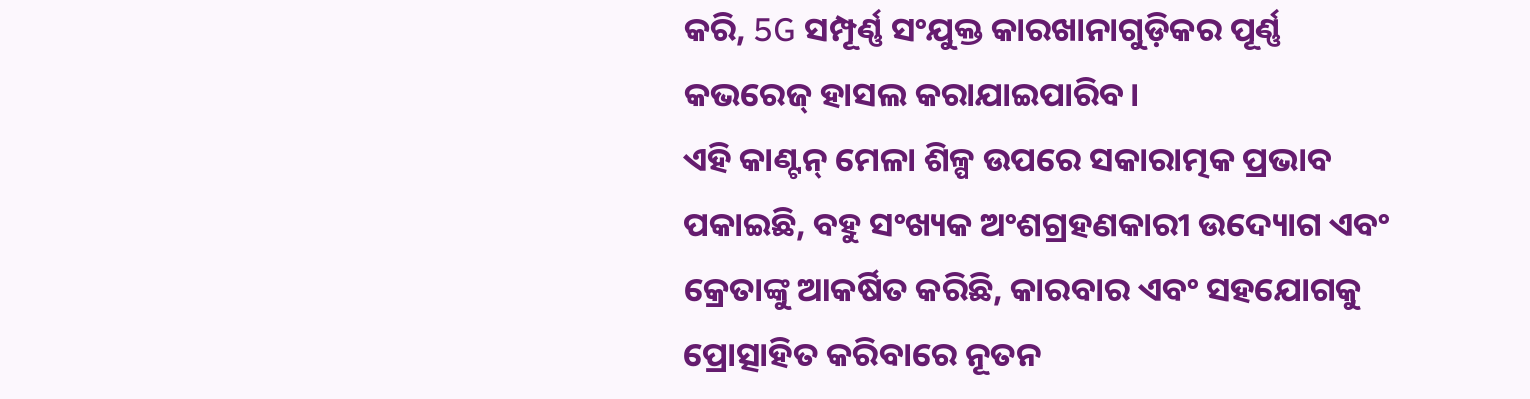କରି, 5G ସମ୍ପୂର୍ଣ୍ଣ ସଂଯୁକ୍ତ କାରଖାନାଗୁଡ଼ିକର ପୂର୍ଣ୍ଣ କଭରେଜ୍ ହାସଲ କରାଯାଇପାରିବ।
ଏହି କାଣ୍ଟନ୍ ମେଳା ଶିଳ୍ପ ଉପରେ ସକାରାତ୍ମକ ପ୍ରଭାବ ପକାଇଛି, ବହୁ ସଂଖ୍ୟକ ଅଂଶଗ୍ରହଣକାରୀ ଉଦ୍ୟୋଗ ଏବଂ କ୍ରେତାଙ୍କୁ ଆକର୍ଷିତ କରିଛି, କାରବାର ଏବଂ ସହଯୋଗକୁ ପ୍ରୋତ୍ସାହିତ କରିବାରେ ନୂତନ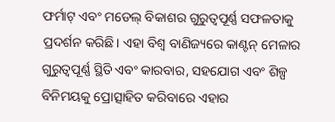ଫର୍ମାଟ୍ ଏବଂ ମଡେଲ୍ ବିକାଶର ଗୁରୁତ୍ୱପୂର୍ଣ୍ଣ ସଫଳତାକୁ ପ୍ରଦର୍ଶନ କରିଛି। ଏହା ବିଶ୍ୱ ବାଣିଜ୍ୟରେ କାଣ୍ଟନ୍ ମେଳାର ଗୁରୁତ୍ୱପୂର୍ଣ୍ଣ ସ୍ଥିତି ଏବଂ କାରବାର, ସହଯୋଗ ଏବଂ ଶିଳ୍ପ ବିନିମୟକୁ ପ୍ରୋତ୍ସାହିତ କରିବାରେ ଏହାର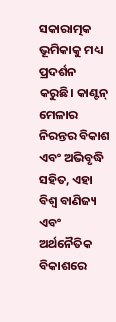ସକାରାତ୍ମକ ଭୂମିକାକୁ ମଧ୍ୟ ପ୍ରଦର୍ଶନ କରୁଛି। କାଣ୍ଟନ୍ ମେଳାର ନିରନ୍ତର ବିକାଶ ଏବଂ ଅଭିବୃଦ୍ଧି ସହିତ, ଏହା ବିଶ୍ୱ ବାଣିଜ୍ୟ ଏବଂ ଅର୍ଥନୈତିକ ବିକାଶରେ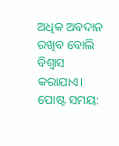ଅଧିକ ଅବଦାନ ରଖିବ ବୋଲି ବିଶ୍ୱାସ କରାଯାଏ।
ପୋଷ୍ଟ ସମୟ: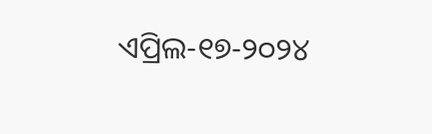ଏପ୍ରିଲ-୧୭-୨୦୨୪